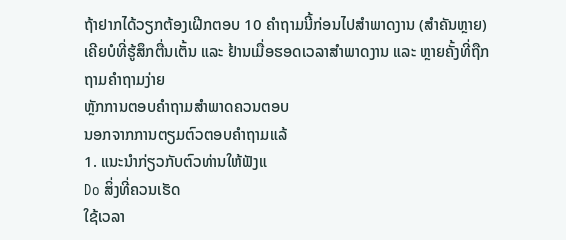ຖ້າຢາກໄດ້ວຽກຕ້ອງເຝີກຕອບ 10 ຄຳຖາມນີ້ກ່ອນໄປສໍາພາດງານ (ສໍາຄັນຫຼາຍ)
ເຄີຍບໍທີ່ຮູ້ສຶກຕື່ນເຕັ້ນ ແລະ ຢ້ານເມື່ອຮອດເວລາສຳພາດງານ ແລະ ຫຼາຍຄັ້ງທີ່ຖືກຖາມຄຳຖາມງ່າຍ
ຫຼັກການຕອບຄຳຖາມສຳພາດຄວນຕອບ
ນອກຈາກການຕຽມຕົວຕອບຄຳຖາມແລ້
1. ແນະນຳກ່ຽວກັບຕົວທ່ານໃຫ້ຟັງແ
Do ສິ່ງທີ່ຄວນເຮັດ
ໃຊ້ເວລາ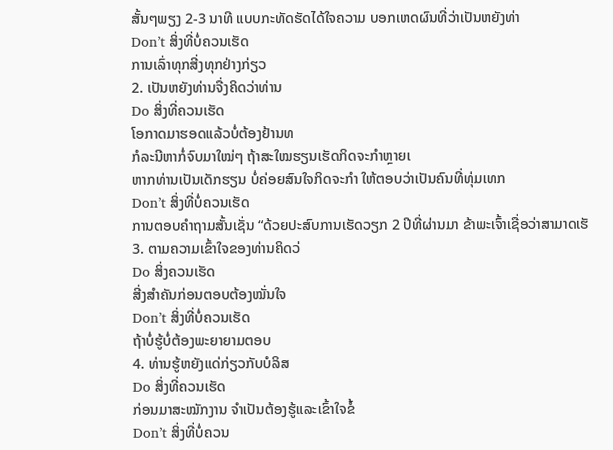ສັ້ນໆພຽງ 2-3 ນາທີ ແບບກະທັດຮັດໄດ້ໃຈຄວາມ ບອກເຫດຜົນທີ່ວ່າເປັນຫຍັງທ່າ
Don’t ສິ່ງທີ່ບໍ່ຄວນເຮັດ
ການເລົ່າທຸກສີ່ງທຸກຢ່າງກ່ຽວ
2. ເປັນຫຍັງທ່ານຈື່ງຄິດວ່າທ່ານ
Do ສິ່ງທີ່ຄວນເຮັດ
ໂອກາດມາຮອດແລ້ວບໍ່ຕ້ອງຢ້ານທ
ກໍລະນີຫາກໍ່ຈົບມາໃໝ່ໆ ຖ້າສະໃໝຮຽນເຮັດກິດຈະກຳຫຼາຍເ
ຫາກທ່ານເປັນເດັກຮຽນ ບໍ່ຄ່ອຍສົນໃຈກິດຈະກຳ ໃຫ້ຕອບວ່າເປັນຄົນທີ່ທຸ່ມເທກ
Don’t ສິ່ງທີ່ບໍ່ຄວນເຮັດ
ການຕອບຄຳຖາມສັ້ນເຊັ່ນ “ດ້ວຍປະສົບການເຮັດວຽກ 2 ປີທີ່ຜ່ານມາ ຂ້າພະເຈົ້າເຊື່ອວ່າສາມາດເຮັ
3. ຕາມຄວາມເຂົ້າໃຈຂອງທ່ານຄິດວ່
Do ສິ່ງຄວນເຮັດ
ສີ່ງສຳຄັນກ່ອນຕອບຕ້ອງໝັ່ນໃຈ
Don’t ສິ່ງທີ່ບໍ່ຄວນເຮັດ
ຖ້າບໍ່ຮູ້ບໍ່ຕ້ອງພະຍາຍາມຕອບ
4. ທ່ານຮູ້ຫຍັງແດ່ກ່ຽວກັບບໍລິສ
Do ສິ່ງທີ່ຄວນເຮັດ
ກ່ອນມາສະໝັກງານ ຈຳເປັນຕ້ອງຮູ້ແລະເຂົ້າໃຈຂໍ້
Don’t ສິ່ງທີ່ບໍ່ຄວນ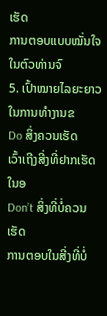ເຮັດ
ການຕອບແບບໝັ່ນໃຈໃນຕົວທ່ານຈົ
5. ເປົ້າໝາຍໄລຍະຍາວໃນການທຳງານຂ
Do ສິ່ງຄວນເຮັດ
ເວົ້າເຖີງສີ່ງທີ່ຢາກເຮັດໃນອ
Don’t ສິ່ງທີ່ບໍ່ຄວນເຮັດ
ການຕອບໃນສີ່ງທີ່ບໍ່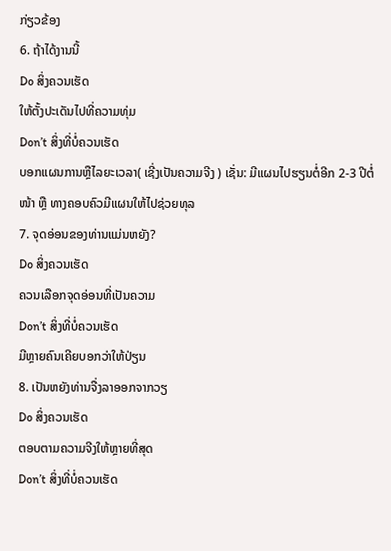ກ່ຽວຂ້ອງ
6. ຖ້າໄດ້ງານນີ້
Do ສິ່ງຄວນເຮັດ
ໃຫ້ຕັ້ງປະເດັນໄປທີ່ຄວາມທຸ່ມ
Don’t ສິ່ງທີ່ບໍ່ຄວນເຮັດ
ບອກແຜນການຫຼືໄລຍະເວລາ( ເຊີ່ງເປັນຄວາມຈີງ ) ເຊັ່ນ: ມີແຜນໄປຮຽນຕໍ່ອີກ 2-3 ປີຕໍ່ໜ້າ ຫຼື ທາງຄອບຄົວມີແຜນໃຫ້ໄປຊ່ວຍທຸລ
7. ຈຸດອ່ອນຂອງທ່ານແມ່ນຫຍັງ?
Do ສິ່ງຄວນເຮັດ
ຄວນເລືອກຈຸດອ່ອນທີ່ເປັນຄວາມ
Don’t ສິ່ງທີ່ບໍ່ຄວນເຮັດ
ມີຫຼາຍຄົນເຄີຍບອກວ່າໃຫ້ປ່ຽນ
8. ເປັນຫຍັງທ່ານຈື່ງລາອອກຈາກວຽ
Do ສິ່ງຄວນເຮັດ
ຕອບຕາມຄວາມຈີງໃຫ້ຫຼາຍທີ່ສຸດ
Don’t ສິ່ງທີ່ບໍ່ຄວນເຮັດ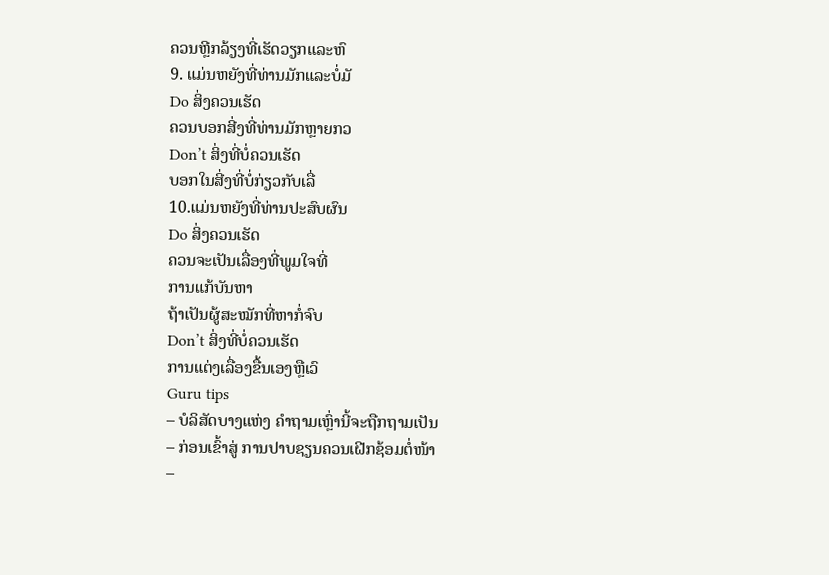ຄວນຫຼີກລ້ຽງທີ່ເຮັດວຽກແລະຫົ
9. ແມ່ນຫຍັງທີ່ທ່ານມັກແລະບໍ່ມັ
Do ສິ່ງຄວນເຮັດ
ຄວນບອກສີ່ງທີ່ທ່ານມັກຫຼາຍກວ
Don’t ສິ່ງທີ່ບໍ່ຄວນເຮັດ
ບອກໃນສີ່ງທີ່ບໍ່ກ່ຽວກັບເລື່
10.ແມ່ນຫຍັງທີ່ທ່ານປະສົບຜົນ
Do ສິ່ງຄວນເຮັດ
ຄວນຈະເປັນເລື່ອງທີ່ພູມໃຈທີ່
ການແກ້ບັນຫາ
ຖ້າເປັນຜູ້ສະໝັກທີ່ຫາກໍ່ຈົບ
Don’t ສິ່ງທີ່ບໍ່ຄວນເຮັດ
ການແຕ່ງເລື່ອງຂື້ນເອງຫຼືເວົ
Guru tips
– ບໍລິສັດບາງແຫ່ງ ຄຳຖາມເຫຼົ່ານີ້ຈະຖືກຖາມເປັນ
– ກ່ອນເຂົ້າສູ່ ການປາບຊຽນຄວນເຝີກຊ້ອມຕໍ່ໜ້າ
–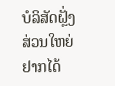ບໍລິສັດຝຼັ່ງສ່ວນໃຫຍ່ຢາກໄດ້